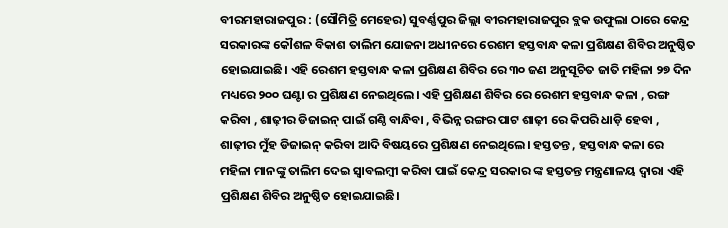ବୀରମହାରାଜପୁର : (ସୌମିତ୍ରି ମେହେର) ସୁବର୍ଣ୍ଣପୁର ଜିଲ୍ଲା ବୀରମହାରାଜପୁର ବ୍ଲକ ଉଫୁଲା ଠାରେ କେନ୍ଦ୍ର ସରକାରଙ୍କ କୌଶଳ ବିକାଶ ତାଲିମ ଯୋଜନା ଅଧୀନରେ ରେଶମ ହସ୍ତବାନ୍ଧ କଳା ପ୍ରଶିକ୍ଷଣ ଶିବିର ଅନୁଷ୍ଠିତ ହୋଇଯାଇଛି। ଏହି ରେଶମ ହସ୍ତବାନ୍ଧ କଳା ପ୍ରଶିକ୍ଷଣ ଶିବିର ରେ ୩୦ ଜଣ ଅନୁସୂଚିତ ଜାତି ମହିଳା ୨୭ ଦିନ ମଧ୍ୟରେ ୨୦୦ ଘଣ୍ଟା ର ପ୍ରଶିକ୍ଷଣ ନେଇଥିଲେ। ଏହି ପ୍ରଶିକ୍ଷଣ ଶିବିର ରେ ରେଶମ ହସ୍ତବାନ୍ଧ କଳା , ରଙ୍ଗ କରିବା , ଶାଢ଼ୀର ଡିଜାଇନ୍ ପାଇଁ ଗଣ୍ଠି ବାନ୍ଧିବା , ବିଭିନ୍ନ ରଙ୍ଗର ପାଟ ଶାଢ଼ୀ ରେ କିପରି ଧାଡ଼ି ହେବା , ଶାଢ଼ୀର ମୁଁହ ଡିଜାଇନ୍ କରିବା ଆଦି ବିଷୟରେ ପ୍ରଶିକ୍ଷଣ ନେଇଥିଲେ। ହସ୍ତତନ୍ତ , ହସ୍ତବାନ୍ଧ କଳା ରେ ମହିଳା ମାନଙ୍କୁ ତାଲିମ ଦେଇ ସ୍ବାବଲମ୍ବୀ କରିବା ପାଇଁ କେନ୍ଦ୍ର ସରକାର ଙ୍କ ହସ୍ତତନ୍ତ ମନ୍ତ୍ରଣାଳୟ ଦ୍ଵାରା ଏହି ପ୍ରଶିକ୍ଷଣ ଶିବିର ଅନୁଷ୍ଠିତ ହୋଇଯାଇଛି।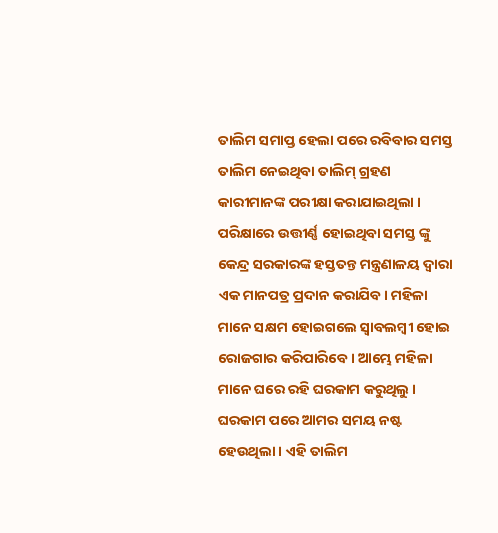ତାଲିମ ସମାପ୍ତ ହେଲା ପରେ ରବିବାର ସମସ୍ତ ତାଲିମ ନେଇଥିବା ତାଲିମ୍ ଗ୍ରହଣ କାରୀମାନଙ୍କ ପରୀକ୍ଷା କରାଯାଇଥିଲା । ପରିକ୍ଷାରେ ଉତ୍ତୀର୍ଣ୍ଣ ହୋଇଥିବା ସମସ୍ତ ଙ୍କୁ କେନ୍ଦ୍ର ସରକାରଙ୍କ ହସ୍ତତନ୍ତ ମନ୍ତ୍ରଣାଳୟ ଦ୍ଵାରା ଏକ ମାନପତ୍ର ପ୍ରଦାନ କରାଯିବ। ମହିଳା ମାନେ ସକ୍ଷମ ହୋଇଗଲେ ସ୍ବାବଲମ୍ବୀ ହୋଇ ରୋଜଗାର କରିପାରିବେ । ଆମ୍ଭେ ମହିଳା ମାନେ ଘରେ ରହି ଘରକାମ କରୁଥିଲୁ । ଘରକାମ ପରେ ଆମର ସମୟ ନଷ୍ଟ ହେଉଥିଲା । ଏହି ତାଲିମ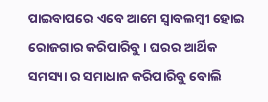ପାଇବାପରେ ଏବେ ଆମେ ସ୍ବାବଲମ୍ବୀ ହୋଇ ରୋଜଗାର କରିପାରିବୁ । ଘରର ଆର୍ଥିକ ସମସ୍ୟା ର ସମାଧାନ କରିପାରିବୁ ବୋଲି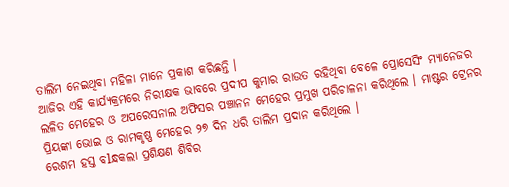ତାଲିମ ନେଇଥିବା ମହିଳା ମାନେ ପ୍ରକାଶ କରିଛନ୍ତି ।
ଆଜିର ଏହି କାର୍ଯ୍ୟକ୍ରମରେ ନିରୀକ୍ଷକ ଭାବରେ ପ୍ରଦୀପ କୁମାର ରାଉତ ରହିଥିବା ବେଳେ ପ୍ରୋସେସିଂ ମ୍ୟାନେଜର ଲଳିତ ମେହେର ଓ ଅପରେସନାଲ ଅଫିସର ପଞ୍ଚାନନ ମେହେର ପ୍ରମୁଖ ପରିଚାଳନା କରିଥିଲେ । ମାଷ୍ଟର ଟ୍ରେନର ପ୍ରିୟଙ୍କା ଭୋଇ ଓ ରାମକୃଷ୍ଣ ମେହେର ୨୭ ଦିନ ଧରି ତାଲିମ ପ୍ରଦାନ କରିଥିଲେ ।
ରେଶମ ହସ୍ତ ବlନ୍ଧକଲା ପ୍ରଶିକ୍ଷଣ ଶିବିର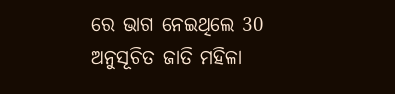ରେ ଭାଗ ନେଇଥିଲେ 30 ଅନୁସୂଚିତ ଜାତି ମହିଳା